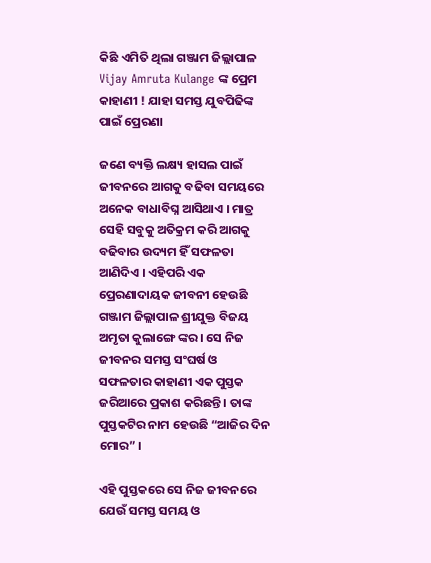କିଛି ଏମିତି ଥିଲା ଗଞ୍ଜାମ ଜିଲ୍ଲାପାଳ Vijay Amruta Kulange ଙ୍କ ପ୍ରେମ କାହାଣୀ ! ଯାହା ସମସ୍ତ ଯୁବପିଢିଙ୍କ ପାଇଁ ପ୍ରେରଣା

ଜଣେ ବ୍ୟକ୍ତି ଲକ୍ଷ୍ୟ ହାସଲ ପାଇଁ ଜୀବନରେ ଆଗକୁ ବଢିବା ସମୟରେ ଅନେକ ବାଧାବିଘ୍ନ ଆସିଥାଏ । ମାତ୍ର ସେହି ସବୁକୁ ଅତିକ୍ରମ କରି ଆଗକୁ ବଢିବାର ଉଦ୍ୟମ ହିଁ ସଫଳତା ଆଣିଦିଏ । ଏହିପରି ଏକ ପ୍ରେରଣାଦାୟକ ଜୀବନୀ ହେଉଛି ଗଞ୍ଜାମ ଜିଲ୍ଲାପାଳ ଶ୍ରୀଯୁକ୍ତ ବିଜୟ ଅମୃତା କୁଲାଙ୍ଗେ ଙ୍କର । ସେ ନିଜ ଜୀବନର ସମସ୍ତ ସଂଘର୍ଷ ଓ ସଫଳତାର କାହାଣୀ ଏକ ପୁସ୍ତକ ଜରିଆରେ ପ୍ରକାଶ କରିଛନ୍ତି । ତାଙ୍କ ପୁସ୍ତକଟିର ନାମ ହେଉଛି “ଆଜିର ଦିନ ମୋର” ।

ଏହି ପୁସ୍ତକରେ ସେ ନିଜ ଜୀବନରେ ଯେଉଁ ସମସ୍ତ ସମୟ ଓ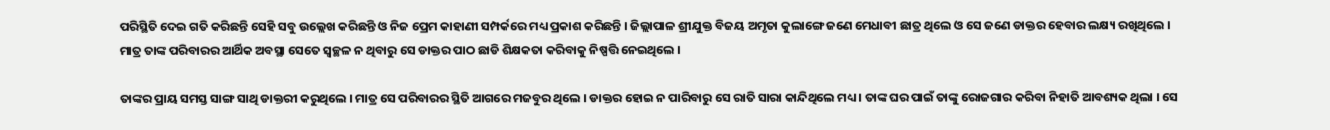ପରିସ୍ଥିତି ଦେଇ ଗତି କରିଛନ୍ତି ସେହି ସବୁ ଉଲ୍ଲେଖ କରିଛନ୍ତି ଓ ନିଜ ପ୍ରେମ କାହାଣୀ ସମ୍ପର୍କରେ ମଧ୍ୟ ପ୍ରକାଶ କରିଛନ୍ତି । ଜିଲ୍ଲାପାଳ ଶ୍ରୀଯୁକ୍ତ ବିଜୟ ଅମୃତା କୁଲାଙ୍ଗେ ଜଣେ ମେଧାବୀ ଛାତ୍ର ଥିଲେ ଓ ସେ ଜଣେ ଡାକ୍ତର ହେବାର ଲକ୍ଷ୍ୟ ରଖିଥିଲେ । ମାତ୍ର ତାଙ୍କ ପରିବାରର ଆର୍ଥିକ ଅବସ୍ଥା ସେତେ ସ୍ବଚ୍ଛଳ ନ ଥିବାରୁ ସେ ଡାକ୍ତର ପାଠ ଛାଡି ଶିକ୍ଷକତା କରିବାକୁ ନିଷ୍ପତ୍ତି ନେଇଥିଲେ ।

ତାଙ୍କର ପ୍ରାୟ ସମସ୍ତ ସାଙ୍ଗ ସାଥି ଡାକ୍ତରୀ କରୁଥିଲେ । ମାତ୍ର ସେ ପରିବାରର ସ୍ଥିତି ଆଗରେ ମଜବୁର ଥିଲେ । ଡାକ୍ତର ହୋଇ ନ ପାରିବାରୁ ସେ ରାତି ସାରା କାନ୍ଦିଥିଲେ ମଧ୍ୟ । ତାଙ୍କ ଘର ପାଇଁ ତାଙ୍କୁ ରୋଜଗାର କରିବା ନିହାତି ଆବଶ୍ୟକ ଥିଲା । ସେ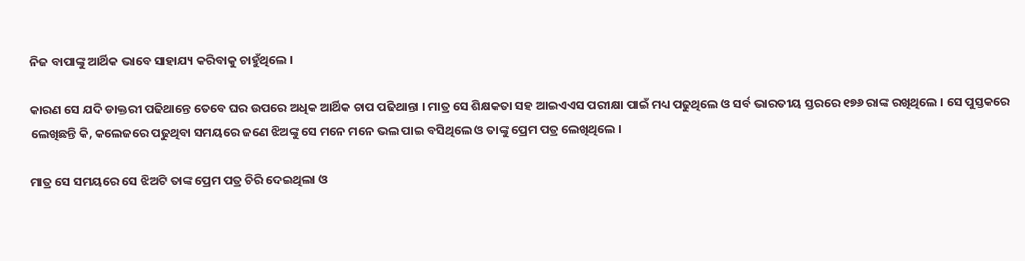ନିଜ ବାପାଙ୍କୁ ଆର୍ଥିକ ଭାବେ ସାହାଯ୍ୟ କରିବାକୁ ଚାହୁଁଥିଲେ ।

କାରଣ ସେ ଯଦି ଡାକ୍ତରୀ ପଢିଥାନ୍ତେ ତେବେ ଘର ଉପରେ ଅଧିକ ଆର୍ଥିକ ଚାପ ପଢିଥାନ୍ତା । ମାତ୍ର ସେ ଶିକ୍ଷକତା ସହ ଆଇଏଏସ ପରୀକ୍ଷା ପାଇଁ ମଧ୍ୟ ପଢୁଥିଲେ ଓ ସର୍ବ ଭାରତୀୟ ସ୍ତରରେ ୧୭୬ ରାଙ୍କ ରଖିଥିଲେ । ସେ ପୁସ୍ତକରେ ଲେଖିଛନ୍ତି କି, କଲେଜରେ ପଢୁଥିବା ସମୟରେ ଜଣେ ଝିଅଙ୍କୁ ସେ ମନେ ମନେ ଭଲ ପାଇ ବସିଥିଲେ ଓ ତାଙ୍କୁ ପ୍ରେମ ପତ୍ର ଲେଖିଥିଲେ ।

ମାତ୍ର ସେ ସମୟରେ ସେ ଝିଅଟି ତାଙ୍କ ପ୍ରେମ ପତ୍ର ଚିରି ଦେଇଥିଲା ଓ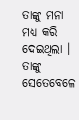ତାଙ୍କୁ ମନା ମଧ୍ୟ କରି ଦେଇଥିଲା । ତାଙ୍କୁ ସେତେବେଳେ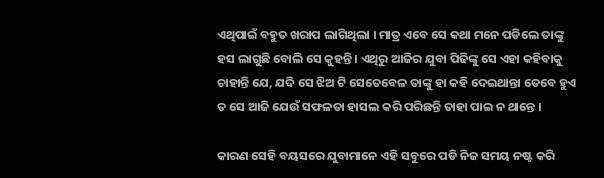ଏଥିପାଇଁ ବହୁତ ଖରାପ ଲାଗିଥିଲା । ମାତ୍ର ଏବେ ସେ କଥା ମନେ ପଡିଲେ ତାଙ୍କୁ ହସ ଲାଗୁଛି ବୋଲି ସେ କୁହନ୍ତି । ଏଥିରୁ ଆଜିର ଯୁବା ପିଢିଙ୍କୁ ସେ ଏହା କହିବାକୁ ଚାହାନ୍ତି ଯେ, ଯଦି ସେ ଝିଅ ଟି ସେତେବେଳ ତାଙ୍କୁ ହା କହି ଦେଇଥାନ୍ତା ତେବେ ହୁଏ ତ ସେ ଆଜି ଯେଉଁ ସଫଳତା ହାସଲ କରି ପରିଛନ୍ତି ତାହା ପାଇ ନ ଥାନ୍ତେ ।

କାରଣ ସେହି ବୟସରେ ଯୁବାମାନେ ଏହି ସବୁରେ ପଡି ନିଜ ସମୟ ନଷ୍ଟ କରି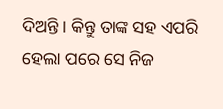ଦିଅନ୍ତି । କିନ୍ତୁ ତାଙ୍କ ସହ ଏପରି ହେଲା ପରେ ସେ ନିଜ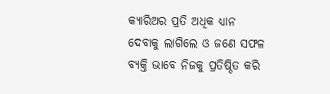କ୍ଯାରିଅର ପ୍ରତି ଅଧିକ ଧ୍ୟାନ ଦେବାକୁ ଲାଗିଲେ ଓ ଜଣେ ସଫଳ ବ୍ୟକ୍ତି ଭାବେ ନିଜକୁ ପ୍ରତିଷ୍ଠିତ କରି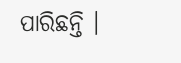ପାରିଛନ୍ତି ।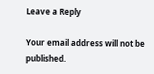Leave a Reply

Your email address will not be published.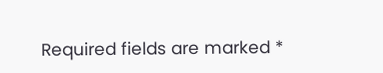Required fields are marked *